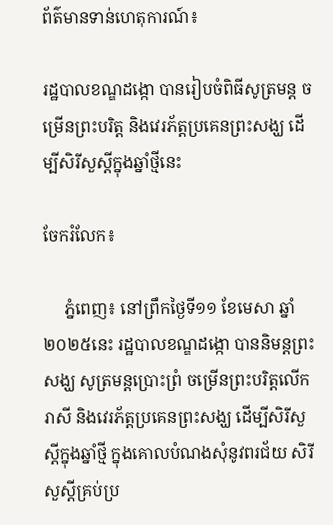ព័ត៌មានទាន់ហេតុការណ៍៖

រដ្ឋបាលខណ្ឌដង្កោ បានរៀបចំពិធីសូត្រមន្ត ចម្រើនព្រះបរិត្ត និងវេរភ័ត្តប្រគេនព្រះសង្ឃ ដើម្បីសិរីសួស្តីក្នុងឆ្នាំថ្មីនេះ

ចែករំលែក៖

     ភ្នំពេញ៖ នៅព្រឹកថ្ងៃទី១១ ខែមេសា ឆ្នាំ២០២៥នេះ រដ្ឋបាលខណ្ឌដង្កោ បាននិមន្តព្រះសង្ឃ សូត្រមន្តប្រោះព្រំ ចម្រើនព្រះបរិត្តលើករាសី និងវេរភ័ត្តប្រគេនព្រះសង្ឃ ដើម្បីសិរីសួស្តីក្នុងឆ្នាំថ្មី ក្នុងគោលបំណងសុំនូវពរជ័យ សិរីសួស្តីគ្រប់ប្រ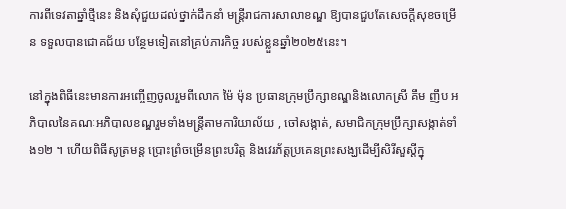ការពីទេវតាឆ្នាំថ្មីនេះ និងសុំជួយដល់ថ្នាក់ដឹកនាំ មន្ត្រីរាជការសាលាខណ្ឌ ឱ្យបានជួបតែសេចក្តីសុខចម្រើន ទទួលបានជោគជ័យ បន្ថែមទៀតនៅគ្រប់ភារកិច្ច របស់ខ្លួនឆ្នាំ២០២៥នេះ។

នៅក្នុងពិធីនេះមានការអញ្ចេីញចូលរួមពីលោក ម៉ៃ ម៉ុន ប្រធានក្រុមប្រឹក្សាខណ្ឌនិងលោកស្រី គឹម ញឹប អភិបាលនៃគណៈអភិបាលខណ្ឌរួមទាំងមន្ត្រីតាមការិយាល័យ , ចៅសង្កាត់, សមាជិកក្រុមប្រឹក្សាសង្កាត់ទាំង១២ ។ ហេីយពិធីសូត្រមន្ត ប្រោះព្រំចម្រើនព្រះបរិត្ត និងវេរភ័ត្តប្រគេនព្រះសង្ឃដើម្បីសិរីសួស្តីក្នុ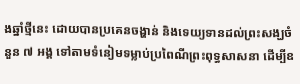ងឆ្នាំថ្មីនេះ ដោយបានប្រគេនចង្ហាន់ និងទេយ្យទានដល់ព្រះសង្ឃចំនួន ៧ អង្គ ទៅតាមទំនៀមទម្លាប់ប្រពៃណីព្រះពុទ្ធសាសនា ដើម្បីឧ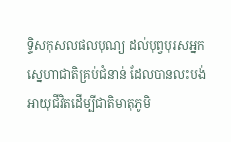ទ្ទិសកុសលផលបុណ្យ ដល់បុព្វបុរសអ្នកស្នេហាជាតិគ្រប់ជំនាន់ ដែលបានលះបង់អាយុជីវិតដើម្បីជាតិមាតុភូមិ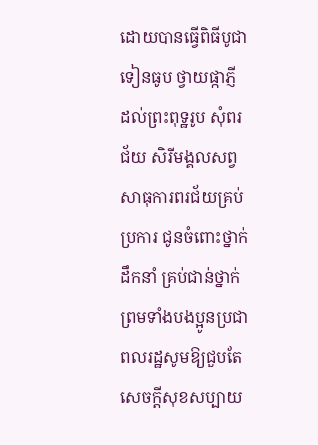ដោយបានធ្វើពិធីបូជាទៀនធូប ថ្វាយផ្កាភ្ញី ដល់ព្រះពុទ្ឋរូប សុំពរជ័យ សិរីមង្គលសព្វសាធុការពរជ័យគ្រប់ប្រការ ជូនចំពោះថ្នាក់ដឹកនាំ គ្រប់ជាន់ថ្នាក់ ព្រមទាំងបងប្អូនប្រជាពលរដ្ឋសូមឱ្យជួបតែសេចក្តីសុខសប្បាយ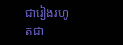ជារៀងរហូតជា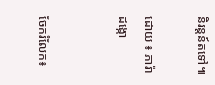និរន្តន៍តទៅ៕

ដោយ ៖ ភារ៉ា ដង្កោ


ចែករំលែក៖